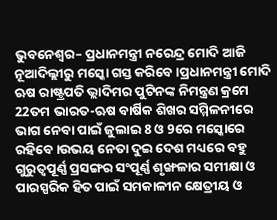ଭୁବନେଶ୍ୱର– ପ୍ରଧାନମନ୍ତ୍ରୀ ନରେନ୍ଦ୍ର ମୋଦି ଆଜି ନୂଆଦିଲ୍ଲୀରୁ ମସ୍କୋ ଗସ୍ତ କରିବେ ।ପ୍ରଧାନମନ୍ତ୍ରୀ ମୋଦି ଋଷ ରାଷ୍ଟ୍ରପତି ଭ୍ଲାଦିମର ପୁଟିନଙ୍କ ନିମନ୍ତ୍ରଣ କ୍ରମେ 22ତମ ଭାରତ-ଋଷ ବାର୍ଷିକ ଶିଖର ସମ୍ମିଳନୀରେ ଭାଗ ନେବା ପାଇଁ ଜୁଲାଇ 8 ଓ 9ରେ ମସ୍କୋରେ ରହିବେ ।ଉଭୟ ନେତା ଦୁଇ ଦେଶ ମଧ୍ୟରେ ବହୁ ଗୁରୁତ୍ୱପୂର୍ଣ୍ଣ ପ୍ରସଙ୍ଗର ସଂପୂର୍ଣ୍ଣ ଶୃଙ୍ଖଳାର ସମୀକ୍ଷା ଓ ପାରସ୍ପରିକ ହିତ ପାଇଁ ସମକାଳୀନ କ୍ଷେତ୍ରୀୟ ଓ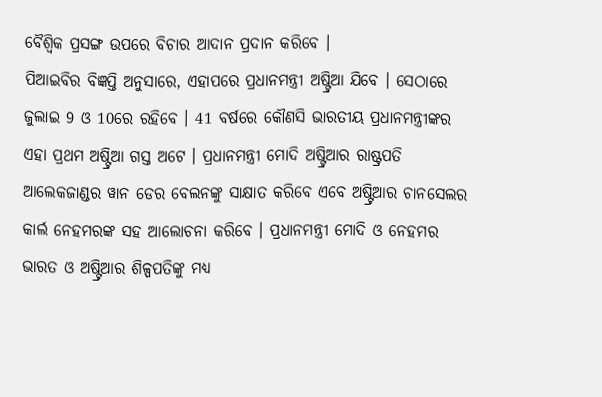ବୈଶ୍ୱିକ ପ୍ରସଙ୍ଗ ଉପରେ ବିଚାର ଆଦାନ ପ୍ରଦାନ କରିବେ ।
ପିଆଇବିର ବିଜ୍ଞପ୍ତି ଅନୁସାରେ, ଏହାପରେ ପ୍ରଧାନମନ୍ତ୍ରୀ ଅଷ୍ଟ୍ରିଆ ଯିବେ । ସେଠାରେ ଜୁଲାଇ 9 ଓ 10ରେ ରହିବେ । 41 ବର୍ଷରେ କୌଣସି ଭାରତୀୟ ପ୍ରଧାନମନ୍ତ୍ରୀଙ୍କର ଏହା ପ୍ରଥମ ଅଷ୍ଟ୍ରିଆ ଗସ୍ତ ଅଟେ । ପ୍ରଧାନମନ୍ତ୍ରୀ ମୋଦି ଅଷ୍ଟ୍ରିଆର ରାଷ୍ଟ୍ରପତି ଆଲେକଜାଣ୍ଡର ୱାନ ଡେର ବେଲନଙ୍କୁ ସାକ୍ଷାତ କରିବେ ଏବେ ଅଷ୍ଟ୍ରିଆର ଚାନସେଲର କାର୍ଲ ନେହମରଙ୍କ ସହ ଆଲୋଚନା କରିବେ । ପ୍ରଧାନମନ୍ତ୍ରୀ ମୋଦି ଓ ନେହମର ଭାରତ ଓ ଅଷ୍ଟ୍ରିଆର ଶିଳ୍ପପତିଙ୍କୁ ମଧ୍ୟ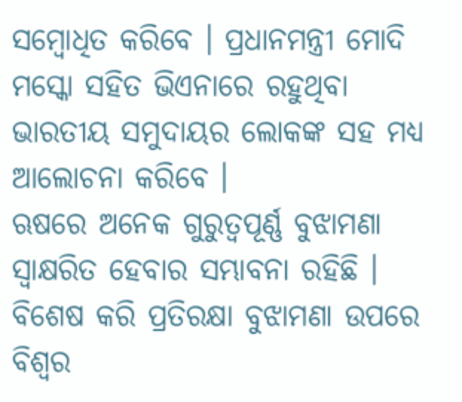ସମ୍ବୋଧିତ କରିବେ । ପ୍ରଧାନମନ୍ତ୍ରୀ ମୋଦି ମସ୍କୋ ସହିତ ଭିଏନାରେ ରହୁଥିବା ଭାରତୀୟ ସମୁଦାୟର ଲୋକଙ୍କ ସହ ମଧ୍ୟ ଆଲୋଚନା କରିବେ ।
ଋଷରେ ଅନେକ ଗୁରୁତ୍ୱପୂର୍ଣ୍ଣ ବୁଝାମଣା ସ୍ୱାକ୍ଷରିତ ହେବାର ସମ୍ଭାବନା ରହିଛି । ବିଶେଷ କରି ପ୍ରତିରକ୍ଷା ବୁଝାମଣା ଉପରେ ବିଶ୍ୱର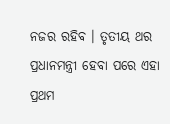ନଜର ରହିବ । ତୃତୀୟ ଥର ପ୍ରଧାନମନ୍ତ୍ରୀ ହେବା ପରେ ଏହା ପ୍ରଥମ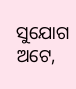ସୁଯୋଗ ଅଟେ,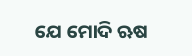ଯେ ମୋଦି ଋଷ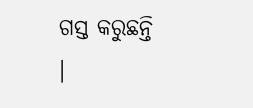ଗସ୍ତ କରୁଛନ୍ତି ।